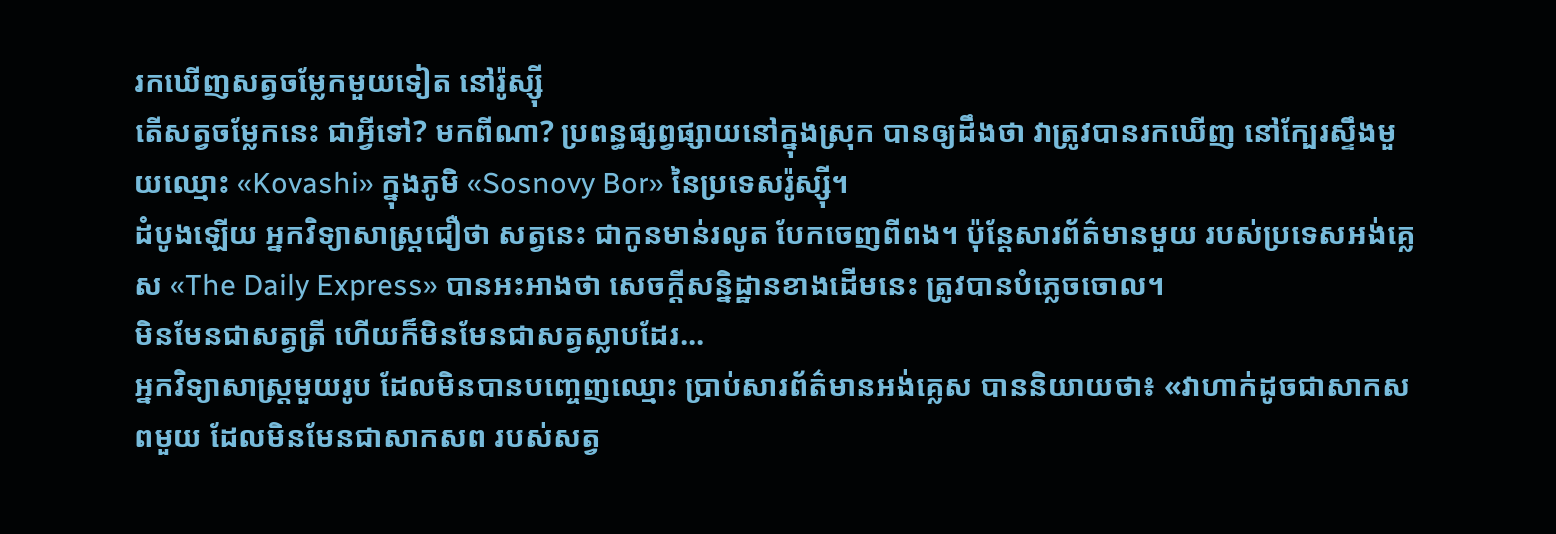រកឃើញសត្វចម្លែកមួយទៀត នៅរ៉ូស្ស៊ី
តើសត្វចម្លែកនេះ ជាអ្វីទៅ? មកពីណា? ប្រពន្ធផ្សព្វផ្សាយនៅក្នុងស្រុក បានឲ្យដឹងថា វាត្រូវបានរកឃើញ នៅក្បែរស្ទឹងមួយឈ្មោះ «Kovashi» ក្នុងភូមិ «Sosnovy Bor» នៃប្រទេសរ៉ូស្ស៊ី។
ដំបូងឡើយ អ្នកវិទ្យាសាស្ត្រជឿថា សត្វនេះ ជាកូនមាន់រលូត បែកចេញពីពង។ ប៉ុន្តែសារព័ត៌មានមួយ របស់ប្រទេសអង់គ្លេស «The Daily Express» បានអះអាងថា សេចក្ដីសន្និដ្ឋានខាងដើមនេះ ត្រូវបានបំភ្លេចចោល។
មិនមែនជាសត្វត្រី ហើយក៏មិនមែនជាសត្វស្លាបដែរ...
អ្នកវិទ្យាសាស្ត្រមួយរូប ដែលមិនបានបញ្ចេញឈ្មោះ ប្រាប់សារព័ត៌មានអង់គ្លេស បាននិយាយថា៖ «វាហាក់ដូចជាសាកសពមួយ ដែលមិនមែនជាសាកសព របស់សត្វ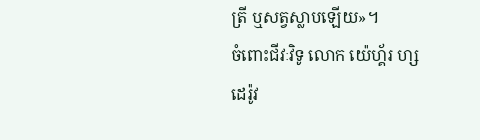ត្រី ឬសត្វស្លាបឡើយ»។
ចំពោះជីវៈវិទូ លោក យ៉េហ្គ័រ ហ្សដេរ៉ូវ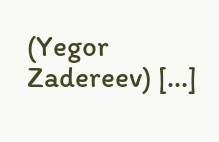(Yegor Zadereev) [...]